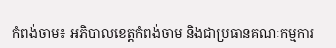កំពង់ចាម៖ អភិបាលខេត្តកំពង់ចាម និងជាប្រធានគណៈកម្មការ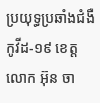ប្រយុទ្ធប្រឆាំងជំងឺកូវីដ-១៩ ខេត្ត លោក អ៊ុន ចា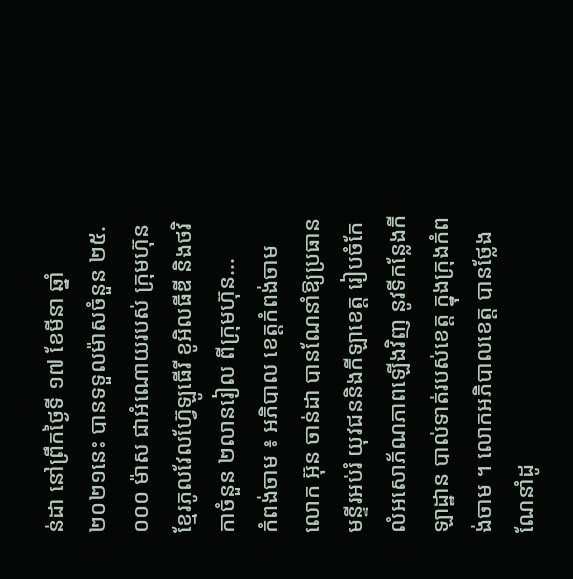ន់ដា នៅព្រឹកថ្ងៃទី ១៧ ខែមីនា ឆ្នាំ២០២១នេះ បានទទួលម៉ាសចំនួន ២៥.០០០ ម៉ាស ជាអំណោយរបស់ ក្រុមហ៊ុន ខ្មែរភូលវែលហ៊្វែឡូធើរី ខូអិលធីឌី និងថវិកាចំនួន ២លានរៀល ពីក្រុមហ៊ុន...
កំពង់ចាម ៖ អភិបាល ខេត្តកំពង់ចាម លោក អ៊ុន ចាន់ដា បានណែនាំឱ្យប្រធានមន្ទីរអប់រំ យុវជននិងកីឡាខេត្ត រៀបចំកែលំអសោភ័ណភាពឡើងវិញ នូវទីកន្លែងកីឡាដ្ឋាន បាល់ទាត់របស់ខេត្ត ក្នុងក្រុងកំពង់ចាម ។ លោកអភិបាលខេត្ត បានថ្លែងណែនាំដូ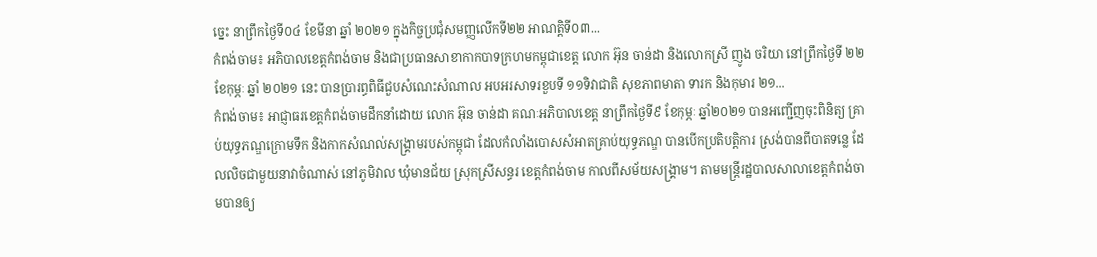ច្នេះ នាព្រឹកថ្ងៃទី០៤ ខែមីនា ឆ្នាំ ២០២១ ក្នុងកិច្ចប្រជុំសមញ្ញលើកទី២២ អាណត្តិទី០៣...
កំពង់ចាម៖ អភិបាលខេត្តកំពង់ចាម និងជាប្រធានសាខាកាកបាទក្រហមកម្ពុជាខេត្ត លោក អ៊ុន ចាន់ដា និងលោកស្រី ញូង ចរិយា នៅព្រឹកថ្ងៃទី ២២ ខែកុម្ភៈ ឆ្នាំ ២០២១ នេះ បានប្រារព្ធពិធីជួបសំណេះសំណាល អបអរសាទរខួបទី ១១ទិវាជាតិ សុខភាពមាតា ទារក និងកុមារ ២១...
កំពង់ចាម៖ អាជ្ញាធរខេត្តកំពង់ចាមដឹកនាំដោយ លោក អ៊ុន ចាន់ដា គណៈអភិបាលខេត្ត នាព្រឹកថ្ងៃទី៩ ខែកុម្ភៈ ឆ្នាំ២០២១ បានអញ្ជើញចុះពិនិត្យ គ្រាប់យុទ្ធភណ្ឌក្រោមទឹក និងកាកសំណល់សង្គ្រាមរបស់កម្ពុជា ដែលកំលាំងបោសសំអាតគ្រាប់យុទ្ធភណ្ឌ បានបើកប្រតិបត្តិការ ស្រង់បានពីបាតទន្លេ ដែលលិចជាមួយនាវាចំណាស់ នៅភូមិវាល ឃុំមានជ័យ ស្រុកស្រីសន្ធរ ខេត្តកំពង់ចាម កាលពីសម័យសង្គ្រាម។ តាមមន្ត្រីរដ្ឋបាលសាលាខេត្តកំពង់ចាមបានឲ្យ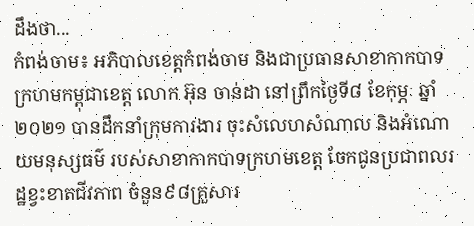ដឹងថា...
កំពង់ចាម៖ អភិបាលខេត្តកំពង់ចាម និងជាប្រធានសាខាកាកបាទក្រហមកម្ពុជាខេត្ត លោក អ៊ុន ចាន់ដា នៅព្រឹកថ្ងៃទី៨ ខែកុម្ភៈ ឆ្នាំ២០២១ បានដឹកនាំក្រុមការងារ ចុះសំលេហសំណាល និងអំណោយមនុស្សធម៌ របស់សាខាកាកបាទក្រហមខេត្ត ចែកជូនប្រជាពលរដ្ឋខ្វះខាតជីវភាព ចំនួន៩៨គ្រួសារ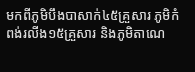មកពីភូមិបឹងបាសាក់៤៥គ្រួសារ ភូមិកំពង់រលីង១៥គ្រួសារ និងភូមិតាណេ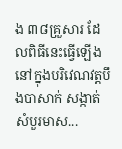ង ៣៨គ្រួសារ ដែលពិធីនេះធ្វើឡើង នៅក្នុងបរិវេណវត្តបឹងបាសាក់ សង្កាត់សំបួរមាស...